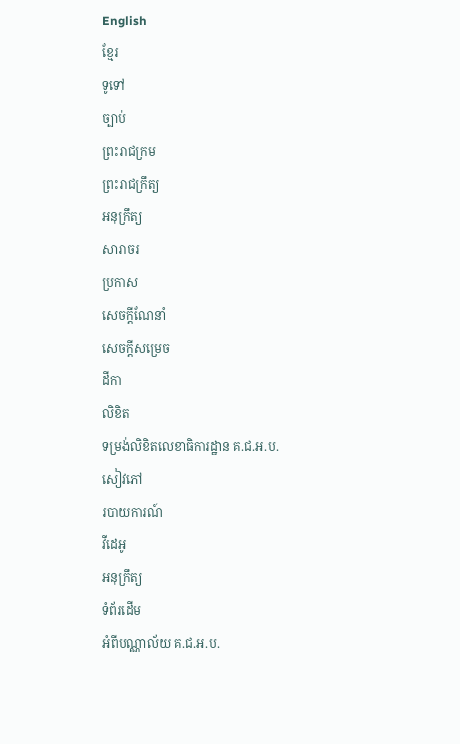English
ខ្មែរ
ទូទៅ
ច្បាប់
ព្រះរាជក្រម
ព្រះរាជក្រឹត្យ
អនុក្រឹត្យ
សារាចរ
ប្រកាស
សេចក្ដីណែនាំ
សេចក្ដីសម្រេច
ដីកា
លិខិត
ទម្រង់លិខិតលេខាធិការដ្ឋាន គ.ជ.អ.ប.
សៀវភៅ
របាយការណ៍
វីដេអូ
អនុក្រឹត្យ
ទំព័រដើម
អំពីបណ្ណាល័យ គ.ជ.អ.ប.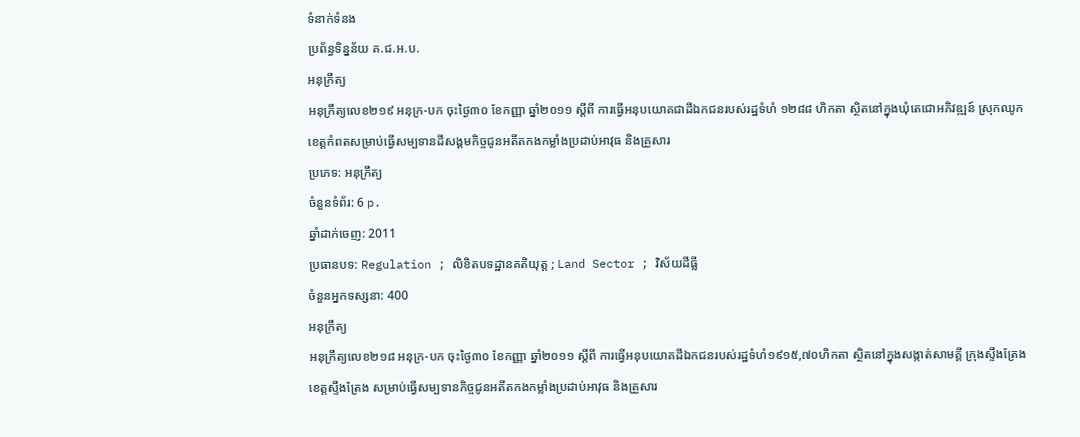ទំនាក់ទំនង
ប្រព័ន្ធទិន្នន័យ គ.ជ.អ.ប.
អនុក្រឹត្យ
អនុក្រឹត្យលេខ២១៩ អនុក្រ-បក ចុះថ្ងៃ៣០ ខែកញ្ញា ឆ្នាំ២០១១ ស្តីពី ការធ្វើអនុបយោគជាដីឯកជនរបស់រដ្ឋទំហំ ១២៨៨ ហិកតា ស្ថិតនៅក្នុងឃុំតេជោអភិវឌ្ឍន៍ ស្រុកឈូក ខេត្តកំពតសម្រាប់ធ្វើសម្បទានដីសង្គមកិច្ចជូនអតីតកងកម្លាំងប្រដាប់អាវុធ និងគ្រួសារ
ប្រភេទ: អនុក្រឹត្យ
ចំនួនទំព័រ: 6 p.
ឆ្នាំដាក់ចេញ: 2011
ប្រធានបទ: Regulation ; លិខិតបទដ្ឋានគតិយុត្ត ; Land Sector ; វិស័យដីធ្លី
ចំនួនអ្នកទស្សនា: 400
អនុក្រឹត្យ
អនុក្រឹត្យលេខ២១៨ អនុក្រ-បក ចុះថ្ងៃ៣០ ខែកញ្ញា ឆ្នាំ២០១១ ស្តីពី ការធ្វើអនុបយោគដីឯកជនរបស់រដ្ឋទំហំ១៩១៥,៧០ហិកតា ស្ថិតនៅក្នុងសង្កាត់សាមគ្គី ក្រុងស្ទឹងត្រែង ខេត្តស្ទឹងត្រែង សម្រាប់ធ្វើសម្បទានកិច្ចជូនអតីតកងកម្លាំងប្រដាប់អាវុធ និងគ្រួសារ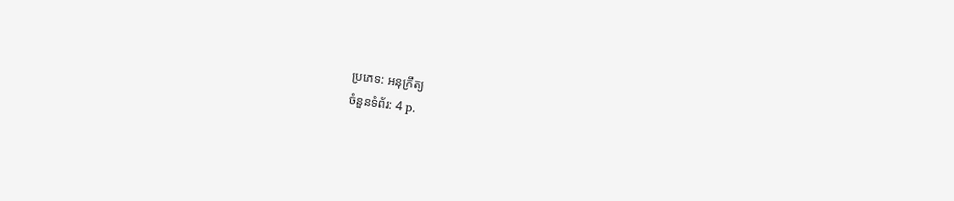ប្រភេទ: អនុក្រឹត្យ
ចំនួនទំព័រ: 4 p.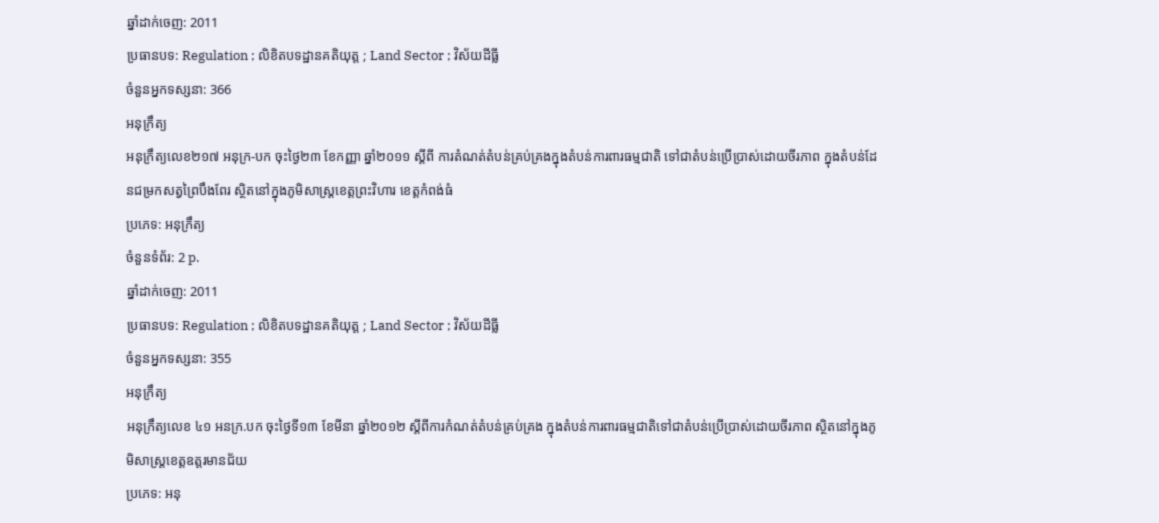ឆ្នាំដាក់ចេញ: 2011
ប្រធានបទ: Regulation ; លិខិតបទដ្ឋានគតិយុត្ត ; Land Sector ; វិស័យដីធ្លី
ចំនួនអ្នកទស្សនា: 366
អនុក្រឹត្យ
អនុក្រឹត្យលេខ២១៧ អនុក្រ-បក ចុះថ្ងៃ២៣ ខែកញ្ញា ឆ្នាំ២០១១ ស្តីពី ការតំណត់តំបន់គ្រប់គ្រងក្នុងតំបន់ការពារធម្មជាតិ ទៅជាតំបន់ប្រើប្រាស់ដោយចីរភាព ក្នុងតំបន់ដែនជម្រកសត្វព្រៃបឹងពែរ ស្ថិតនៅក្នុងភូមិសាស្ត្រខេត្តព្រះវិហារ ខេត្តកំពង់ធំ
ប្រភេទ: អនុក្រឹត្យ
ចំនួនទំព័រ: 2 p.
ឆ្នាំដាក់ចេញ: 2011
ប្រធានបទ: Regulation ; លិខិតបទដ្ឋានគតិយុត្ត ; Land Sector ; វិស័យដីធ្លី
ចំនួនអ្នកទស្សនា: 355
អនុក្រឹត្យ
អនុក្រឹត្យលេខ ៤១ អនក្រ.បក ចុះថ្ងៃទី១៣ ខែមីនា ឆ្នាំ២០១២ ស្តីពីការកំណត់តំបន់គ្រប់គ្រង ក្នុងតំបន់ការពារធម្មជាតិទៅជាតំបន់ប្រើប្រាស់ដោយចីរភាព ស្ថិតនៅក្នុងភូមិសាស្ត្រខេត្តឧត្តរមានជ័យ
ប្រភេទ: អនុ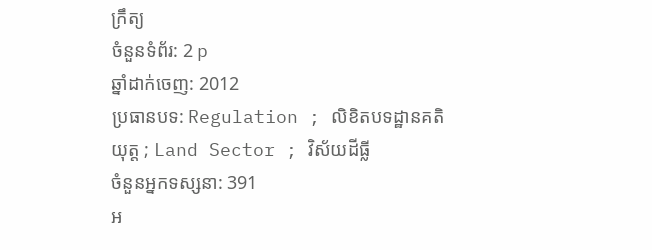ក្រឹត្យ
ចំនួនទំព័រ: 2 p
ឆ្នាំដាក់ចេញ: 2012
ប្រធានបទ: Regulation ; លិខិតបទដ្ឋានគតិយុត្ត ; Land Sector ; វិស័យដីធ្លី
ចំនួនអ្នកទស្សនា: 391
អ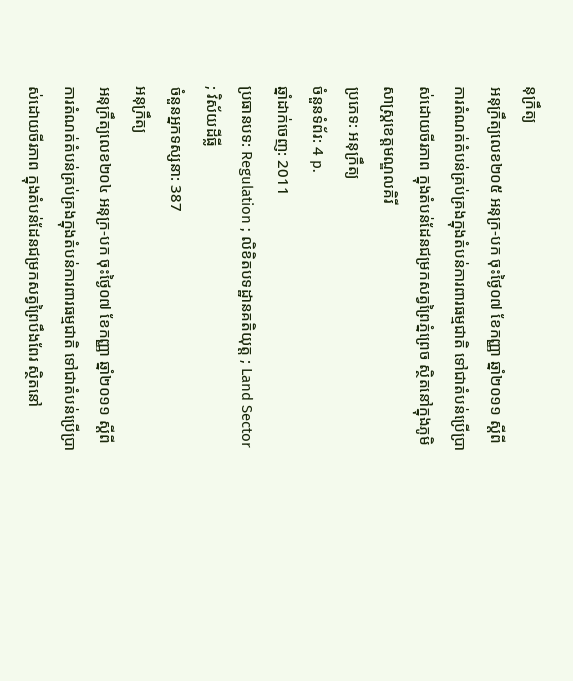នុក្រឹត្យ
អនុក្រឹត្យលេខ២០៥ អនុក្រ-បក ចុះថ្ងៃ០៧ ខែកញ្ញា ឆ្នាំ២០១១ ស្តីពី ការតំណត់តំបន់គ្រប់គ្រងក្នុងតំបន់ការពារធម្មជាតិ ទៅជាតំបន់ប្រើប្រាស់ដោយចីរភាព ក្នុងតំបន់ដែនជម្រកសត្វព្រៃភ្នំព្រេច ស្ថិតនៅក្នុងភូមិសាស្ត្រខេត្តមណ្ឌលគិរី
ប្រភេទ: អនុក្រឹត្យ
ចំនួនទំព័រ: 4 p.
ឆ្នាំដាក់ចេញ: 2011
ប្រធានបទ: Regulation ; លិខិតបទដ្ឋានគតិយុត្ត ; Land Sector ; វិស័យដីធ្លី
ចំនួនអ្នកទស្សនា: 387
អនុក្រឹត្យ
អនុក្រឹត្យលេខ២០៤ អនុក្រ-បក ចុះថ្ងៃ០៧ ខែកញ្ញា ឆ្នាំ២០១១ ស្តីពី ការតំណត់តំបន់គ្រប់គ្រងក្នុងតំបន់ការពារធម្មជាតិ ទៅជាតំបន់ប្រើប្រាស់ដោយចីរភាព ក្នុងតំបន់ដែនជម្រកសត្វព្រៃបឹងពែរ ស្ថិតនៅ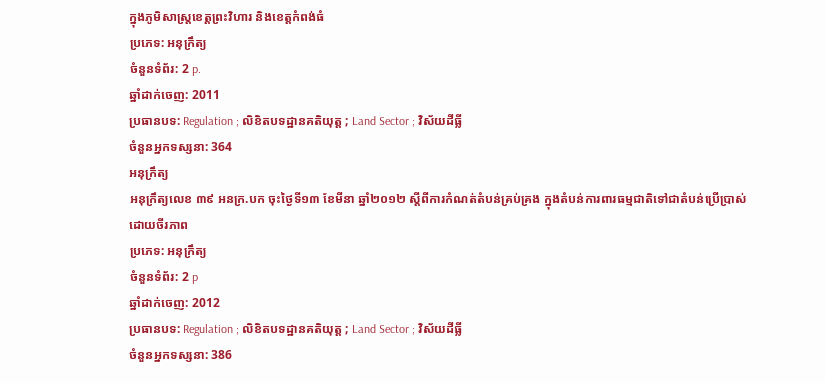ក្នុងភូមិសាស្ត្រខេត្តព្រះវិហារ និងខេត្តកំពង់ធំ
ប្រភេទ: អនុក្រឹត្យ
ចំនួនទំព័រ: 2 p.
ឆ្នាំដាក់ចេញ: 2011
ប្រធានបទ: Regulation ; លិខិតបទដ្ឋានគតិយុត្ត ; Land Sector ; វិស័យដីធ្លី
ចំនួនអ្នកទស្សនា: 364
អនុក្រឹត្យ
អនុក្រឹត្យលេខ ៣៩ អនក្រ.បក ចុះថ្ងៃទី១៣ ខែមីនា ឆ្នាំ២០១២ ស្តីពីការកំណត់តំបន់គ្រប់គ្រង ក្នុងតំបន់ការពារធម្មជាតិទៅជាតំបន់ប្រើប្រាស់ដោយចីរភាព
ប្រភេទ: អនុក្រឹត្យ
ចំនួនទំព័រ: 2 p
ឆ្នាំដាក់ចេញ: 2012
ប្រធានបទ: Regulation ; លិខិតបទដ្ឋានគតិយុត្ត ; Land Sector ; វិស័យដីធ្លី
ចំនួនអ្នកទស្សនា: 386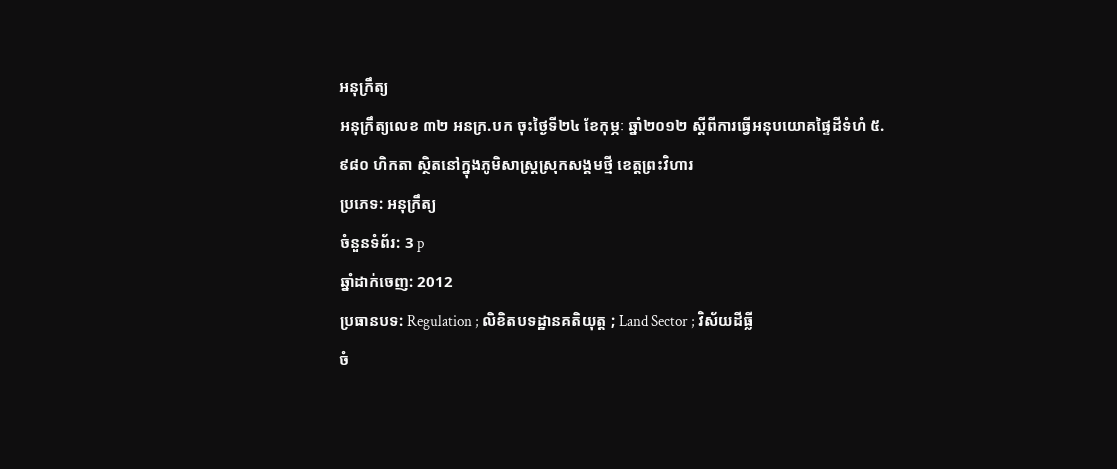អនុក្រឹត្យ
អនុក្រឹត្យលេខ ៣២ អនក្រ.បក ចុះថ្ងៃទី២៤ ខែកុម្ភៈ ឆ្នាំ២០១២ ស្តីពីការធ្វើអនុបយោគផ្ទៃដីទំហំ ៥.៩៨០ ហិកតា ស្ថិតនៅក្នុងភូមិសាស្ត្រស្រុកសង្គមថ្មី ខេត្តព្រះវិហារ
ប្រភេទ: អនុក្រឹត្យ
ចំនួនទំព័រ: 3 p
ឆ្នាំដាក់ចេញ: 2012
ប្រធានបទ: Regulation ; លិខិតបទដ្ឋានគតិយុត្ត ; Land Sector ; វិស័យដីធ្លី
ចំ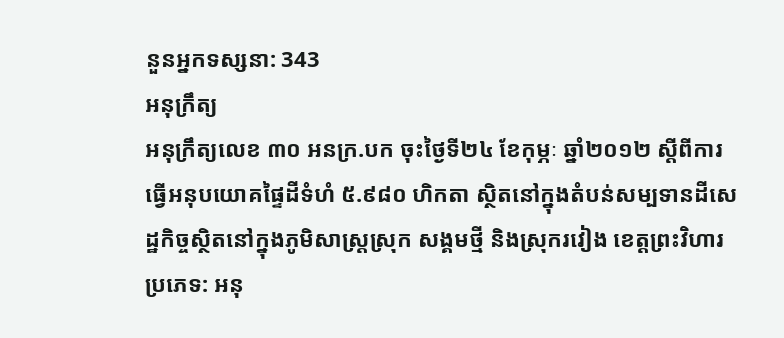នួនអ្នកទស្សនា: 343
អនុក្រឹត្យ
អនុក្រឹត្យលេខ ៣០ អនក្រ.បក ចុះថ្ងៃទី២៤ ខែកុម្ភៈ ឆ្នាំ២០១២ ស្តីពីការធ្វើអនុបយោគផ្ទៃដីទំហំ ៥.៩៨០ ហិកតា ស្ថិតនៅក្នុងតំបន់សម្បទានដីសេដ្ឋកិច្ចស្ថិតនៅក្នុងភូមិសាស្ត្រស្រុក សង្គមថ្មី និងស្រុករវៀង ខេត្តព្រះវិហារ
ប្រភេទ: អនុ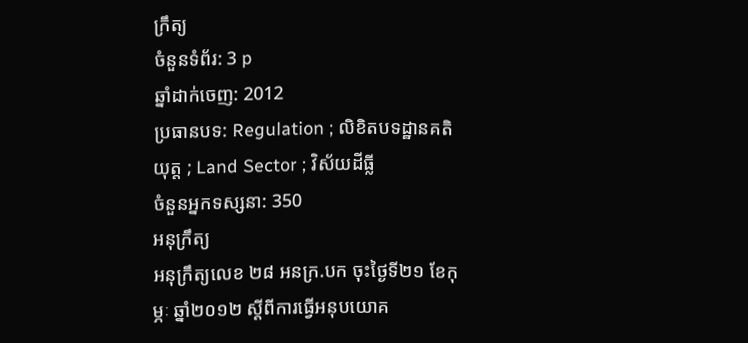ក្រឹត្យ
ចំនួនទំព័រ: 3 p
ឆ្នាំដាក់ចេញ: 2012
ប្រធានបទ: Regulation ; លិខិតបទដ្ឋានគតិយុត្ត ; Land Sector ; វិស័យដីធ្លី
ចំនួនអ្នកទស្សនា: 350
អនុក្រឹត្យ
អនុក្រឹត្យលេខ ២៨ អនក្រ.បក ចុះថ្ងៃទី២១ ខែកុម្ភៈ ឆ្នាំ២០១២ ស្តីពីការធ្វើអនុបយោគ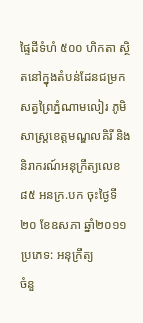ផ្ទៃដីទំហំ ៥០០ ហិកតា ស្ថិតនៅក្នុងតំបន់ដែនជម្រកសត្វព្រៃភ្នំណាមលៀរ ភូមិសាស្ត្រខេត្តមណ្ឌលគិរី និងនិរាករណ៍អនុក្រឹត្យលេខ ៨៥ អនក្រ.បក ចុះថ្ងៃទី ២០ ខែឧសភា ឆ្នាំ២០១១
ប្រភេទ: អនុក្រឹត្យ
ចំនួ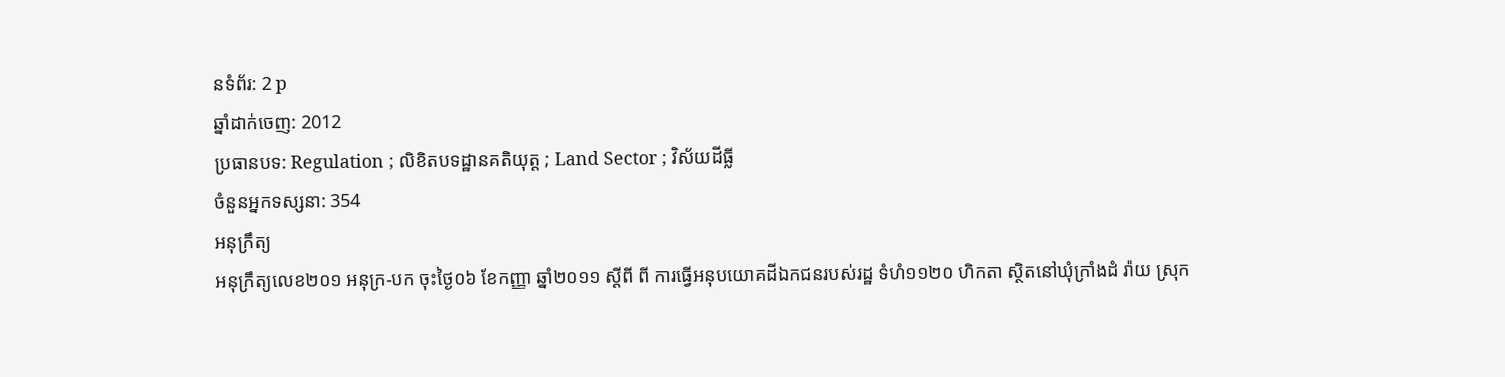នទំព័រ: 2 p
ឆ្នាំដាក់ចេញ: 2012
ប្រធានបទ: Regulation ; លិខិតបទដ្ឋានគតិយុត្ត ; Land Sector ; វិស័យដីធ្លី
ចំនួនអ្នកទស្សនា: 354
អនុក្រឹត្យ
អនុក្រឹត្យលេខ២០១ អនុក្រ-បក ចុះថ្ងៃ០៦ ខែកញ្ញា ឆ្នាំ២០១១ ស្តីពី ពី ការធ្វើអនុបយោគដីឯកជនរបស់រដ្ឋ ទំហំ១១២០ ហិកតា ស្ថិតនៅឃុំក្រាំងដំ រ៉ាយ ស្រុក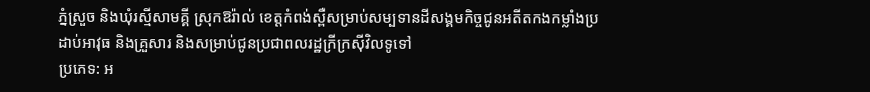ភ្នំស្រួច និងឃុំរស្មីសាមគ្គី ស្រុកឱរ៉ាល់ ខេត្តកំពង់ស្ពឺសម្រាប់សម្បទានដីសង្គមកិច្ចជូនអតីតកងកម្លាំងប្រដាប់អាវុធ និងគ្រួសារ និងសម្រាប់ជូនប្រជាពលរដ្ឋក្រីក្រស៊ីវិលទូទៅ
ប្រភេទ: អ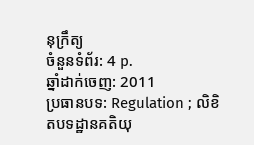នុក្រឹត្យ
ចំនួនទំព័រ: 4 p.
ឆ្នាំដាក់ចេញ: 2011
ប្រធានបទ: Regulation ; លិខិតបទដ្ឋានគតិយុ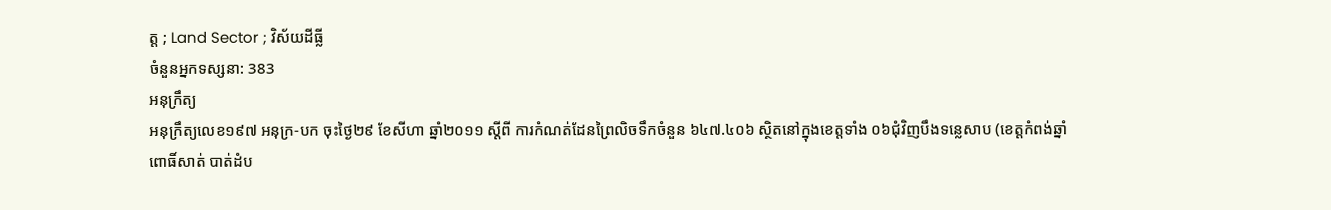ត្ត ; Land Sector ; វិស័យដីធ្លី
ចំនួនអ្នកទស្សនា: 383
អនុក្រឹត្យ
អនុក្រឹត្យលេខ១៩៧ អនុក្រ-បក ចុះថ្ងៃ២៩ ខែសីហា ឆ្នាំ២០១១ ស្តីពី ការកំណត់ដែនព្រៃលិចទឹកចំនួន ៦៤៧.៤០៦ ស្ថិតនៅក្នុងខេត្តទាំង ០៦ជុំវិញបឹងទន្លេសាប (ខេត្តកំពង់ឆ្នាំ ពោធិ៍សាត់ បាត់ដំប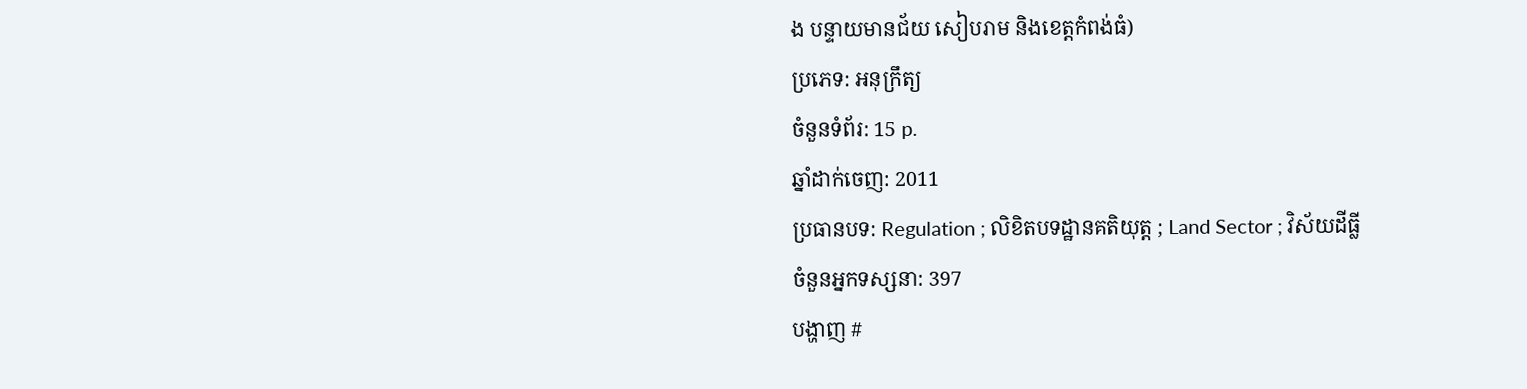ង បន្ទាយមានជ័យ សៀបរាម និងខេត្តកំពង់ធំ)
ប្រភេទ: អនុក្រឹត្យ
ចំនួនទំព័រ: 15 p.
ឆ្នាំដាក់ចេញ: 2011
ប្រធានបទ: Regulation ; លិខិតបទដ្ឋានគតិយុត្ត ; Land Sector ; វិស័យដីធ្លី
ចំនួនអ្នកទស្សនា: 397
បង្ហាញ #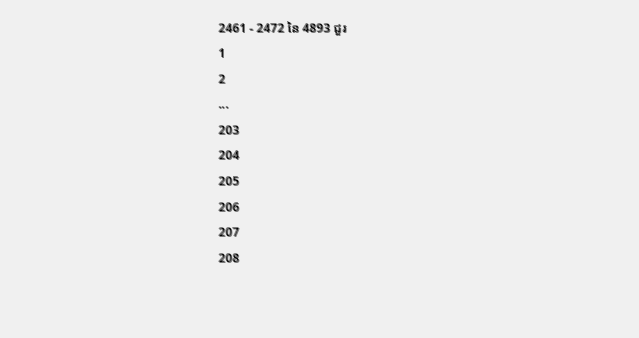2461 - 2472 នៃ 4893 ជួរ
1
2
...
203
204
205
206
207
208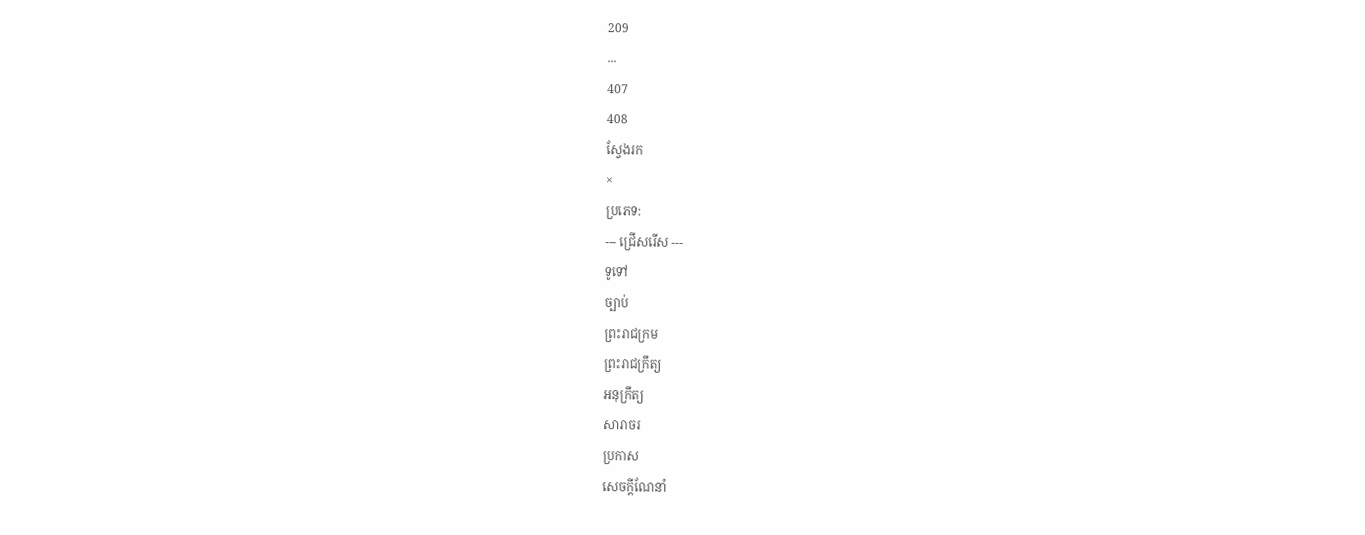209
...
407
408
ស្វែងរក
×
ប្រភេទ:
--- ជ្រើសរើស ---
ទូទៅ
ច្បាប់
ព្រះរាជក្រម
ព្រះរាជក្រឹត្យ
អនុក្រឹត្យ
សារាចរ
ប្រកាស
សេចក្ដីណែនាំ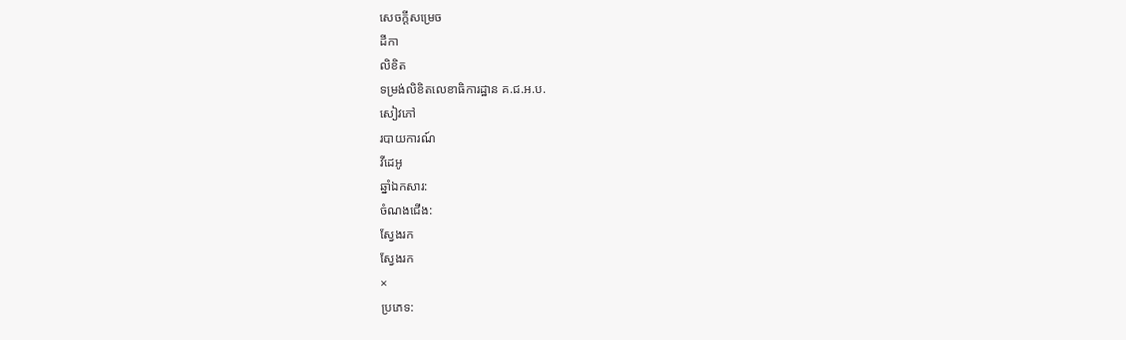សេចក្ដីសម្រេច
ដីកា
លិខិត
ទម្រង់លិខិតលេខាធិការដ្ឋាន គ.ជ.អ.ប.
សៀវភៅ
របាយការណ៍
វីដេអូ
ឆ្នាំឯកសារ:
ចំណងជើង:
ស្វែងរក
ស្វែងរក
×
ប្រភេទ: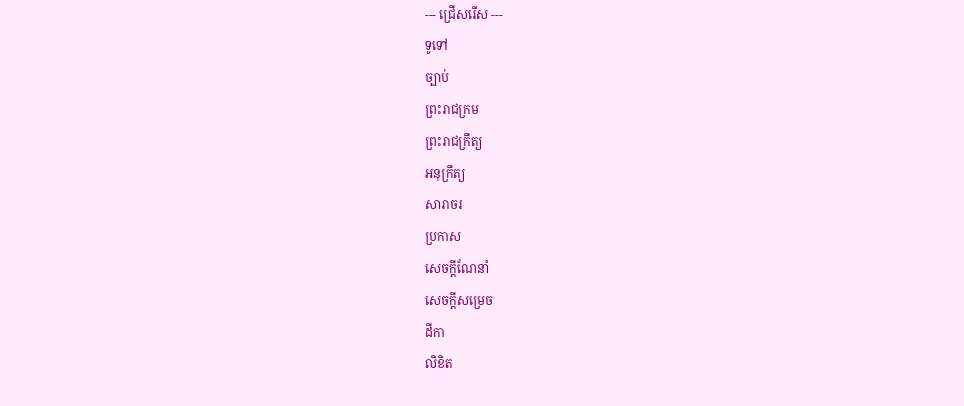--- ជ្រើសរើស ---
ទូទៅ
ច្បាប់
ព្រះរាជក្រម
ព្រះរាជក្រឹត្យ
អនុក្រឹត្យ
សារាចរ
ប្រកាស
សេចក្ដីណែនាំ
សេចក្ដីសម្រេច
ដីកា
លិខិត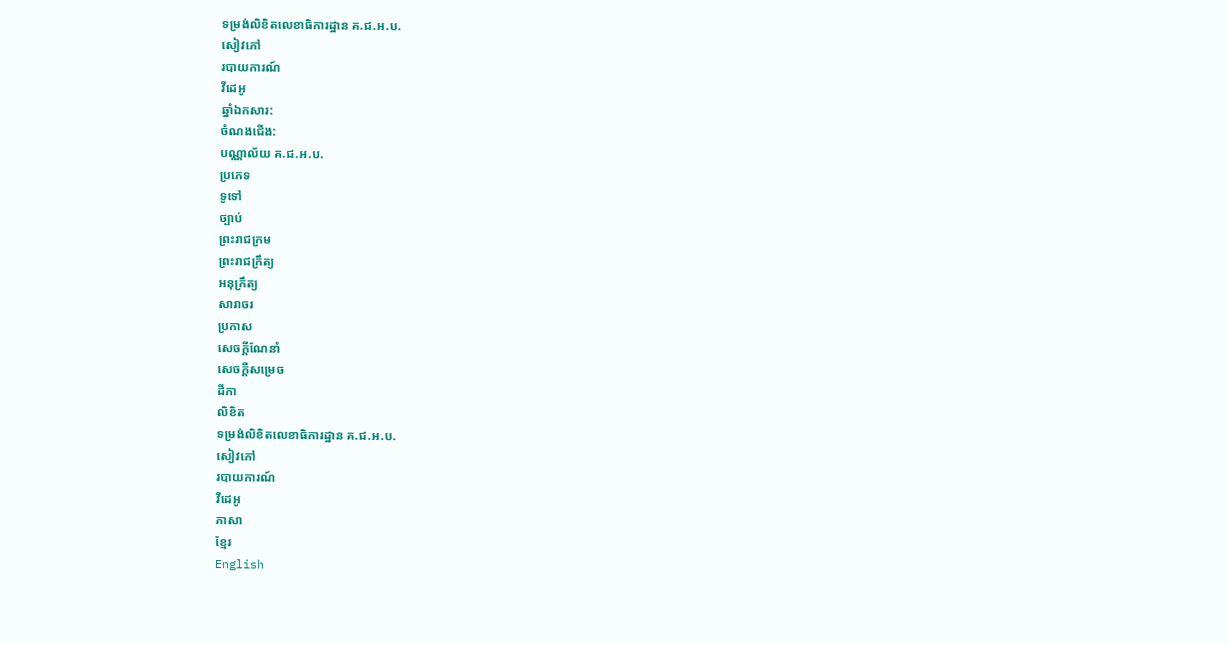ទម្រង់លិខិតលេខាធិការដ្ឋាន គ.ជ.អ.ប.
សៀវភៅ
របាយការណ៍
វីដេអូ
ឆ្នាំឯកសារ:
ចំណងជើង:
បណ្ណាល័យ គ.ជ.អ.ប.
ប្រភេទ
ទូទៅ
ច្បាប់
ព្រះរាជក្រម
ព្រះរាជក្រឹត្យ
អនុក្រឹត្យ
សារាចរ
ប្រកាស
សេចក្ដីណែនាំ
សេចក្ដីសម្រេច
ដីកា
លិខិត
ទម្រង់លិខិតលេខាធិការដ្ឋាន គ.ជ.អ.ប.
សៀវភៅ
របាយការណ៍
វីដេអូ
ភាសា
ខ្មែរ
English